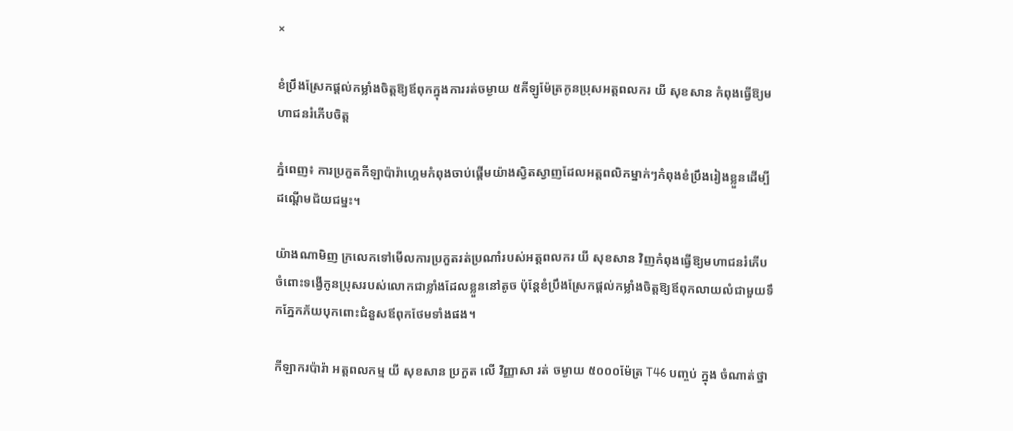×

ខំប្រឹងស្រែកផ្តល់កម្លាំងចិត្តឱ្យឪពុកក្នុងការរត់ចម្ងាយ ៥គីឡូម៉ែត្រកូនប្រុសអត្តពលករ យី សុខសាន កំពុងធ្វើឱ្យមហាជនរំភើបចិត្ត

ភ្នំពេញ៖ ការប្រកួតកីឡាប៉ារ៉ាហ្គេមកំពុងចាប់ផ្តើមយ៉ាងស្វិតស្វាញដែលអត្តពលិកម្នាក់ៗកំពុងខំប្រឹងរៀងខ្លួនដើម្បីដណ្តើមជ័យជម្នះ។

យ៉ាងណាមិញ ក្រលេកទៅមើលការប្រកួតរត់ប្រណាំរបស់អត្តពលករ យី សុខសាន វិញកំពុងធ្វើឱ្យមហាជនរំភើបចំពោះទង្វើកូនប្រុសរបស់លោកជាខ្លាំងដែលខ្លួននៅតូច ប៉ុន្តែខំប្រឹងស្រែកផ្តល់កម្លាំងចិត្តឱ្យឪពុកលាយលំជាមួយទឹកភ្នែកភ័យបុកពោះជំនួសឪពុកថែមទាំងផង។

កីឡាករប៉ារ៉ា អត្តពលកម្ម យី សុខសាន ប្រកួត លេី វិញ្ញាសា រត់ ចម្ងាយ ៥០០០ម៉ែត្រ T46 បញ្ចប់ ក្នុង ចំណាត់ថ្នា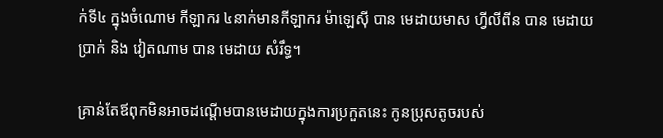ក់ទី៤ ក្នុងចំណោម កីឡាករ ៤នាក់មានកីឡាករ ម៉ាឡេស៊ី បាន មេដាយមាស ហ្វីលីពីន បាន មេដាយប្រាក់ និង វៀតណាម បាន មេដាយ សំរឹទ្ធ។

គ្រាន់តែឪពុកមិនអាចដណ្តើមបានមេដាយក្នុងការប្រកួតនេះ កូនប្រុសតូចរបស់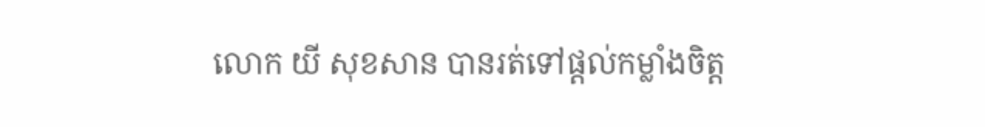លោក យី សុខសាន បានរត់ទៅផ្តល់កម្លាំងចិត្ត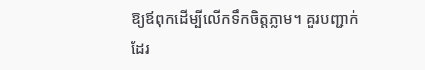ឱ្យឪពុកដើម្បីលើកទឹកចិត្តភ្លាម។ គួរបញ្ជាក់ដែរ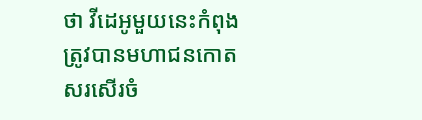ថា វីដេអូមួយនេះកំពុងត្រូវបានមហាជនកោតសរសើរចំ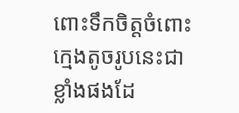ពោះទឹកចិត្តចំពោះក្មេងតូចរូបនេះជាខ្លាំងផងដែ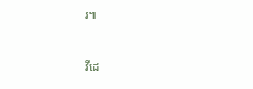រ៕



វីដេ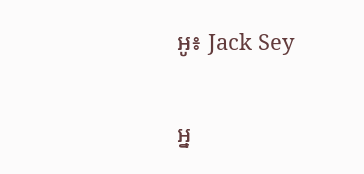អូ៖ Jack Sey

អ្ន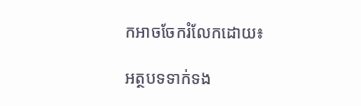កអាចចែករំលែកដោយ៖

អត្ថបទទាក់ទង